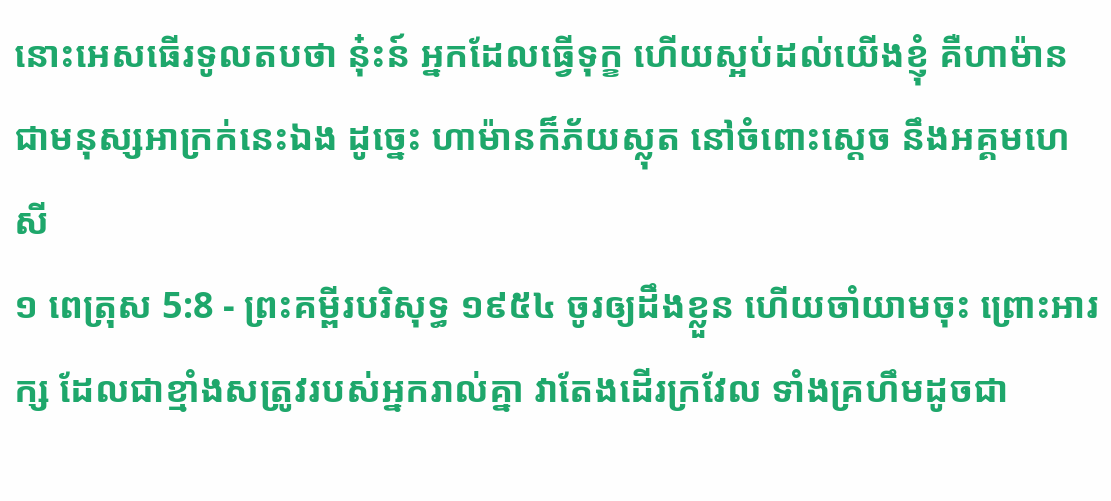នោះអេសធើរទូលតបថា នុ៎ះន៍ អ្នកដែលធ្វើទុក្ខ ហើយស្អប់ដល់យើងខ្ញុំ គឺហាម៉ាន ជាមនុស្សអាក្រក់នេះឯង ដូច្នេះ ហាម៉ានក៏ភ័យស្លុត នៅចំពោះស្តេច នឹងអគ្គមហេសី
១ ពេត្រុស 5:8 - ព្រះគម្ពីរបរិសុទ្ធ ១៩៥៤ ចូរឲ្យដឹងខ្លួន ហើយចាំយាមចុះ ព្រោះអារក្ស ដែលជាខ្មាំងសត្រូវរបស់អ្នករាល់គ្នា វាតែងដើរក្រវែល ទាំងគ្រហឹមដូចជា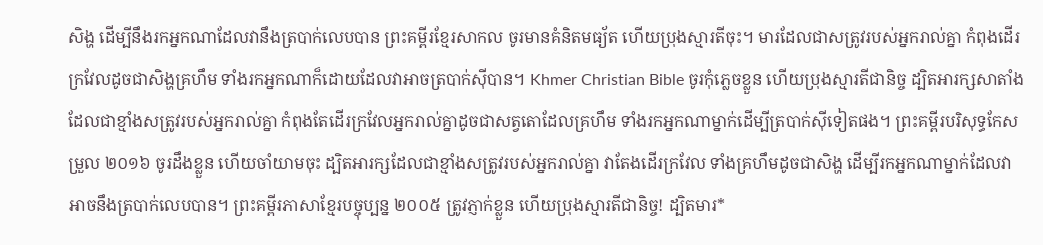សិង្ហ ដើម្បីនឹងរកអ្នកណាដែលវានឹងត្របាក់លេបបាន ព្រះគម្ពីរខ្មែរសាកល ចូរមានគំនិតមធ្យ័ត ហើយប្រុងស្មារតីចុះ។ មារដែលជាសត្រូវរបស់អ្នករាល់គ្នា កំពុងដើរក្រវែលដូចជាសិង្ហគ្រហឹម ទាំងរកអ្នកណាក៏ដោយដែលវាអាចត្របាក់ស៊ីបាន។ Khmer Christian Bible ចូរកុំភ្លេចខ្លួន ហើយប្រុងស្មារតីជានិច្ច ដ្បិតអារក្សសាតាំងដែលជាខ្មាំងសត្រូវរបស់អ្នករាល់គ្នា កំពុងតែដើរក្រវែលអ្នករាល់គ្នាដូចជាសត្វតោដែលគ្រហឹម ទាំងរកអ្នកណាម្នាក់ដើម្បីត្របាក់ស៊ីទៀតផង។ ព្រះគម្ពីរបរិសុទ្ធកែសម្រួល ២០១៦ ចូរដឹងខ្លួន ហើយចាំយាមចុះ ដ្បិតអារក្សដែលជាខ្មាំងសត្រូវរបស់អ្នករាល់គ្នា វាតែងដើរក្រវែល ទាំងគ្រហឹមដូចជាសិង្ហ ដើម្បីរកអ្នកណាម្នាក់ដែលវាអាចនឹងត្របាក់លេបបាន។ ព្រះគម្ពីរភាសាខ្មែរបច្ចុប្បន្ន ២០០៥ ត្រូវភ្ញាក់ខ្លួន ហើយប្រុងស្មារតីជានិច្ច! ដ្បិតមារ*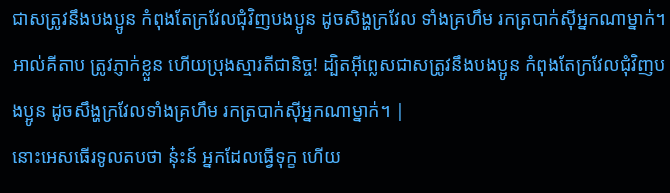ជាសត្រូវនឹងបងប្អូន កំពុងតែក្រវែលជុំវិញបងប្អូន ដូចសិង្ហក្រវែល ទាំងគ្រហឹម រកត្របាក់ស៊ីអ្នកណាម្នាក់។ អាល់គីតាប ត្រូវភ្ញាក់ខ្លួន ហើយប្រុងស្មារតីជានិច្ច! ដ្បិតអ៊ីព្លេសជាសត្រូវនឹងបងប្អូន កំពុងតែក្រវែលជុំវិញបងប្អូន ដូចសឹង្ហក្រវែលទាំងគ្រហឹម រកត្របាក់ស៊ីអ្នកណាម្នាក់។ |
នោះអេសធើរទូលតបថា នុ៎ះន៍ អ្នកដែលធ្វើទុក្ខ ហើយ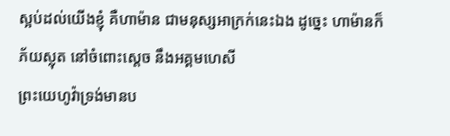ស្អប់ដល់យើងខ្ញុំ គឺហាម៉ាន ជាមនុស្សអាក្រក់នេះឯង ដូច្នេះ ហាម៉ានក៏ភ័យស្លុត នៅចំពោះស្តេច នឹងអគ្គមហេសី
ព្រះយេហូវ៉ាទ្រង់មានប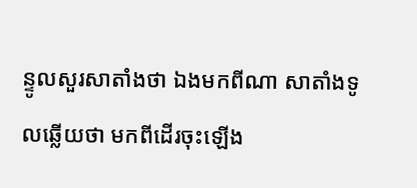ន្ទូលសួរសាតាំងថា ឯងមកពីណា សាតាំងទូលឆ្លើយថា មកពីដើរចុះឡើង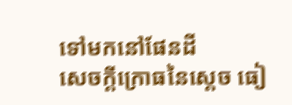ទៅមកនៅផែនដី
សេចក្ដីក្រោធនៃស្តេច ធៀ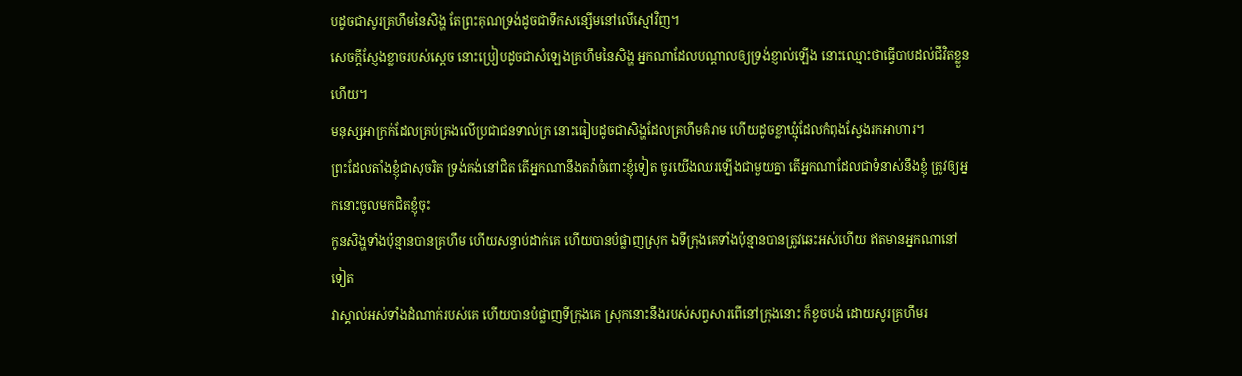បដូចជាសូរគ្រហឹមនៃសិង្ហ តែព្រះគុណទ្រង់ដូចជាទឹកសន្សើមនៅលើស្មៅវិញ។
សេចក្ដីស្ញែងខ្លាចរបស់ស្តេច នោះប្រៀបដូចជាសំឡេងគ្រហឹមនៃសិង្ហ អ្នកណាដែលបណ្តាលឲ្យទ្រង់ខ្ញាល់ឡើង នោះឈ្មោះថាធ្វើបាបដល់ជីវិតខ្លួនហើយ។
មនុស្សអាក្រក់ដែលគ្រប់គ្រងលើប្រជាជនទាល់ក្រ នោះធៀបដូចជាសិង្ហដែលគ្រហឹមគំរាម ហើយដូចខ្លាឃ្មុំដែលកំពុងស្វែងរកអាហារ។
ព្រះដែលតាំងខ្ញុំជាសុចរិត ទ្រង់គង់នៅជិត តើអ្នកណានឹងតវ៉ាចំពោះខ្ញុំទៀត ចូរយើងឈរឡើងជាមួយគ្នា តើអ្នកណាដែលជាទំនាស់នឹងខ្ញុំ ត្រូវឲ្យអ្នកនោះចូលមកជិតខ្ញុំចុះ
កូនសិង្ហទាំងប៉ុន្មានបានគ្រហឹម ហើយសន្ធាប់ដាក់គេ ហើយបានបំផ្លាញស្រុក ឯទីក្រុងគេទាំងប៉ុន្មានបានត្រូវឆេះអស់ហើយ ឥតមានអ្នកណានៅទៀត
វាស្គាល់អស់ទាំងដំណាក់របស់គេ ហើយបានបំផ្លាញទីក្រុងគេ ស្រុកនោះនឹងរបស់សព្វសារពើនៅក្រុងនោះ ក៏ខូចបង់ ដោយសូរគ្រហឹមរ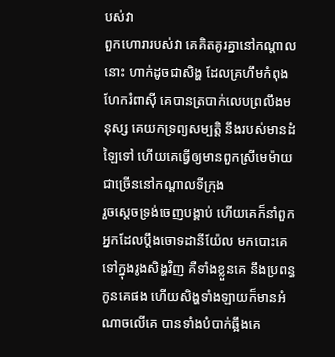បស់វា
ពួកហោរារបស់វា គេគិតគូរគ្នានៅកណ្តាលនោះ ហាក់ដូចជាសិង្ហ ដែលគ្រហឹមកំពុងហែករំពាស៊ី គេបានត្របាក់លេបព្រលឹងមនុស្ស គេយកទ្រព្យសម្បត្តិ នឹងរបស់មានដំឡៃទៅ ហើយគេធ្វើឲ្យមានពួកស្រីមេម៉ាយជាច្រើននៅកណ្តាលទីក្រុង
រួចស្តេចទ្រង់ចេញបង្គាប់ ហើយគេក៏នាំពួកអ្នកដែលប្តឹងចោទដានីយ៉ែល មកបោះគេទៅក្នុងរូងសិង្ហវិញ គឺទាំងខ្លួនគេ នឹងប្រពន្ធកូនគេផង ហើយសិង្ហទាំងឡាយក៏មានអំណាចលើគេ បានទាំងបំបាក់ឆ្អឹងគេ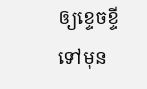ឲ្យខ្ទេចខ្ទី ទៅមុន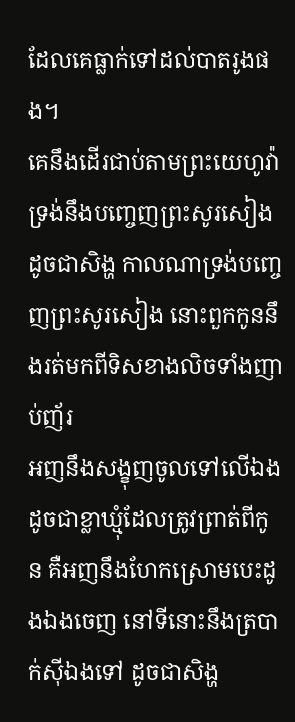ដែលគេធ្លាក់ទៅដល់បាតរូងផង។
គេនឹងដើរជាប់តាមព្រះយេហូវ៉ាទ្រង់នឹងបញ្ចេញព្រះសូរសៀងដូចជាសិង្ហ កាលណាទ្រង់បញ្ចេញព្រះសូរសៀង នោះពួកកូននឹងរត់មកពីទិសខាងលិចទាំងញាប់ញ័រ
អញនឹងសង្ខុញចូលទៅលើឯង ដូចជាខ្លាឃ្មុំដែលត្រូវព្រាត់ពីកូន គឺអញនឹងហែកស្រោមបេះដូងឯងចេញ នៅទីនោះនឹងត្របាក់ស៊ីឯងទៅ ដូចជាសិង្ហ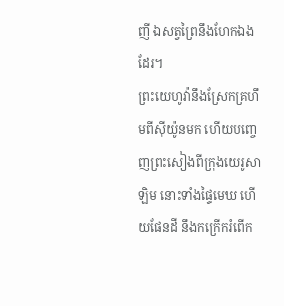ញី ឯសត្វព្រៃនឹងហែកឯងដែរ។
ព្រះយេហូវ៉ានឹងស្រែកគ្រហឹមពីស៊ីយ៉ូនមក ហើយបញ្ចេញព្រះសៀងពីក្រុងយេរូសាឡិម នោះទាំងផ្ទៃមេឃ ហើយផែនដី នឹងកក្រើករំពើក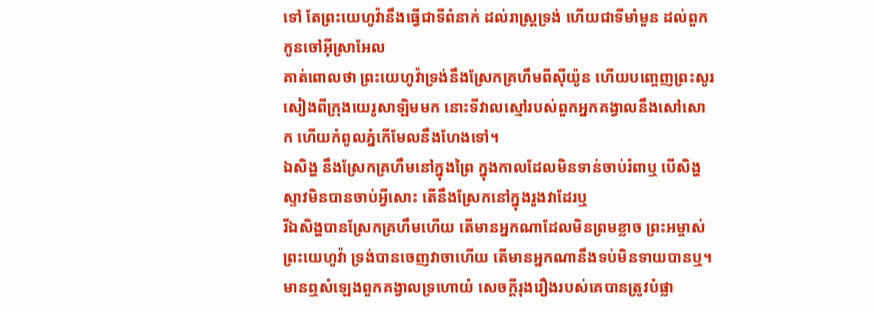ទៅ តែព្រះយេហូវ៉ានឹងធ្វើជាទីពំនាក់ ដល់រាស្ត្រទ្រង់ ហើយជាទីមាំមួន ដល់ពួកកូនចៅអ៊ីស្រាអែល
គាត់ពោលថា ព្រះយេហូវ៉ាទ្រង់នឹងស្រែកគ្រហឹមពីស៊ីយ៉ូន ហើយបញ្ចេញព្រះសូរសៀងពីក្រុងយេរូសាឡិមមក នោះទីវាលស្មៅរបស់ពួកអ្នកគង្វាលនឹងសៅសោក ហើយកំពូលភ្នំកើមែលនឹងហែងទៅ។
ឯសិង្ហ នឹងស្រែកគ្រហឹមនៅក្នុងព្រៃ ក្នុងកាលដែលមិនទាន់ចាប់រំពាឬ បើសិង្ហស្ទាវមិនបានចាប់អ្វីសោះ តើនឹងស្រែកនៅក្នុងរូងវាដែរឬ
រីឯសិង្ហបានស្រែកគ្រហឹមហើយ តើមានអ្នកណាដែលមិនព្រមខ្លាច ព្រះអម្ចាស់ព្រះយេហូវ៉ា ទ្រង់បានចេញវាចាហើយ តើមានអ្នកណានឹងទប់មិនទាយបានឬ។
មានឮសំឡេងពួកគង្វាលទ្រហោយំ សេចក្ដីរុងរឿងរបស់គេបានត្រូវបំផ្លា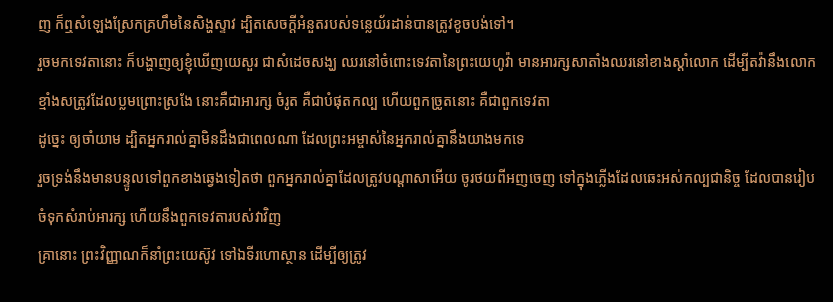ញ ក៏ឮសំឡេងស្រែកគ្រហឹមនៃសិង្ហស្ទាវ ដ្បិតសេចក្ដីអំនួតរបស់ទន្លេយ័រដាន់បានត្រូវខូចបង់ទៅ។
រួចមកទេវតានោះ ក៏បង្ហាញឲ្យខ្ញុំឃើញយេសួរ ជាសំដេចសង្ឃ ឈរនៅចំពោះទេវតានៃព្រះយេហូវ៉ា មានអារក្សសាតាំងឈរនៅខាងស្តាំលោក ដើម្បីតវ៉ានឹងលោក
ខ្មាំងសត្រូវដែលប្លមព្រោះស្រងែ នោះគឺជាអារក្ស ចំរូត គឺជាបំផុតកល្ប ហើយពួកច្រូតនោះ គឺជាពួកទេវតា
ដូច្នេះ ឲ្យចាំយាម ដ្បិតអ្នករាល់គ្នាមិនដឹងជាពេលណា ដែលព្រះអម្ចាស់នៃអ្នករាល់គ្នានឹងយាងមកទេ
រួចទ្រង់នឹងមានបន្ទូលទៅពួកខាងឆ្វេងទៀតថា ពួកអ្នករាល់គ្នាដែលត្រូវបណ្តាសាអើយ ចូរថយពីអញចេញ ទៅក្នុងភ្លើងដែលឆេះអស់កល្បជានិច្ច ដែលបានរៀបចំទុកសំរាប់អារក្ស ហើយនឹងពួកទេវតារបស់វាវិញ
គ្រានោះ ព្រះវិញ្ញាណក៏នាំព្រះយេស៊ូវ ទៅឯទីរហោស្ថាន ដើម្បីឲ្យត្រូវ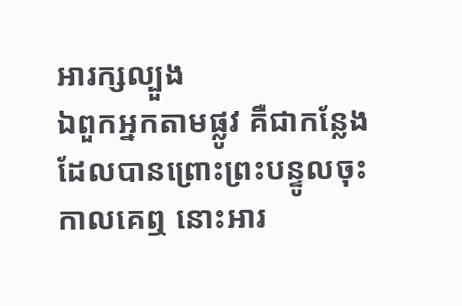អារក្សល្បួង
ឯពួកអ្នកតាមផ្លូវ គឺជាកន្លែងដែលបានព្រោះព្រះបន្ទូលចុះ កាលគេឮ នោះអារ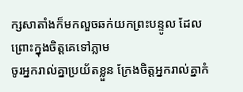ក្សសាតាំងក៏មកលួចឆក់យកព្រះបន្ទូល ដែលព្រោះក្នុងចិត្តគេទៅភ្លាម
ចូរអ្នករាល់គ្នាប្រយ័តខ្លួន ក្រែងចិត្តអ្នករាល់គ្នាកំ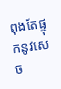ពុងតែផ្ទុកនូវសេច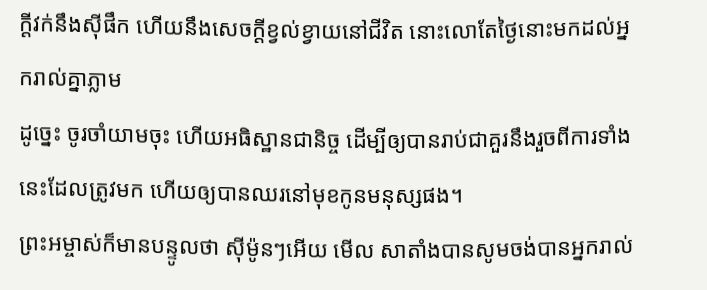ក្ដីវក់នឹងស៊ីផឹក ហើយនឹងសេចក្ដីខ្វល់ខ្វាយនៅជីវិត នោះលោតែថ្ងៃនោះមកដល់អ្នករាល់គ្នាភ្លាម
ដូច្នេះ ចូរចាំយាមចុះ ហើយអធិស្ឋានជានិច្ច ដើម្បីឲ្យបានរាប់ជាគួរនឹងរួចពីការទាំងនេះដែលត្រូវមក ហើយឲ្យបានឈរនៅមុខកូនមនុស្សផង។
ព្រះអម្ចាស់ក៏មានបន្ទូលថា ស៊ីម៉ូនៗអើយ មើល សាតាំងបានសូមចង់បានអ្នករាល់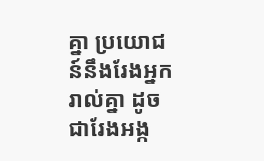គ្នា ប្រយោជន៍នឹងរែងអ្នករាល់គ្នា ដូចជារែងអង្ក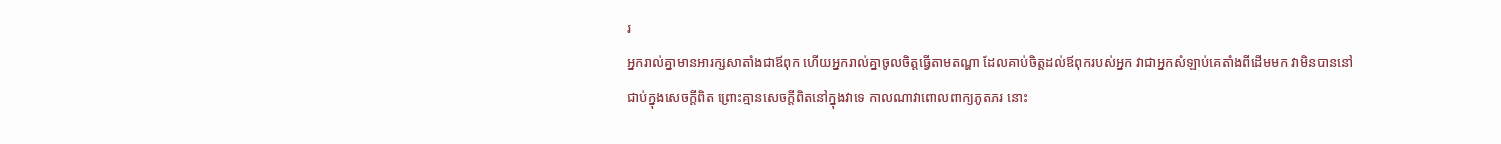រ
អ្នករាល់គ្នាមានអារក្សសាតាំងជាឪពុក ហើយអ្នករាល់គ្នាចូលចិត្តធ្វើតាមតណ្ហា ដែលគាប់ចិត្តដល់ឪពុករបស់អ្នក វាជាអ្នកសំឡាប់គេតាំងពីដើមមក វាមិនបាននៅជាប់ក្នុងសេចក្ដីពិត ព្រោះគ្មានសេចក្ដីពិតនៅក្នុងវាទេ កាលណាវាពោលពាក្យភូតភរ នោះ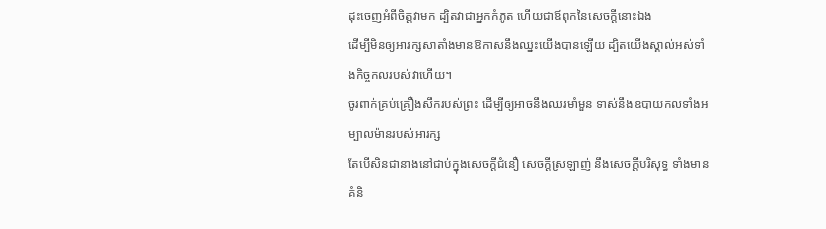ដុះចេញអំពីចិត្តវាមក ដ្បិតវាជាអ្នកកំភូត ហើយជាឪពុកនៃសេចក្ដីនោះឯង
ដើម្បីមិនឲ្យអារក្សសាតាំងមានឱកាសនឹងឈ្នះយើងបានឡើយ ដ្បិតយើងស្គាល់អស់ទាំងកិច្ចកលរបស់វាហើយ។
ចូរពាក់គ្រប់គ្រឿងសឹករបស់ព្រះ ដើម្បីឲ្យអាចនឹងឈរមាំមួន ទាស់នឹងឧបាយកលទាំងអម្បាលម៉ានរបស់អារក្ស
តែបើសិនជានាងនៅជាប់ក្នុងសេចក្ដីជំនឿ សេចក្ដីស្រឡាញ់ នឹងសេចក្ដីបរិសុទ្ធ ទាំងមានគំនិ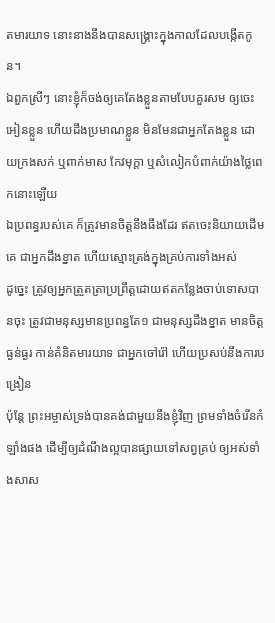តមារយាទ នោះនាងនឹងបានសង្គ្រោះក្នុងកាលដែលបង្កើតកូន។
ឯពួកស្រីៗ នោះខ្ញុំក៏ចង់ឲ្យគេតែងខ្លួនតាមបែបគួរសម ឲ្យចេះអៀនខ្លួន ហើយដឹងប្រមាណខ្លួន មិនមែនជាអ្នកតែងខ្លួន ដោយក្រងសក់ ឬពាក់មាស កែវមុក្តា ឬសំលៀកបំពាក់យ៉ាងថ្លៃពេកនោះឡើយ
ឯប្រពន្ធរបស់គេ ក៏ត្រូវមានចិត្តនឹងធឹងដែរ ឥតចេះនិយាយដើមគេ ជាអ្នកដឹងខ្នាត ហើយស្មោះត្រង់ក្នុងគ្រប់ការទាំងអស់
ដូច្នេះ ត្រូវឲ្យអ្នកត្រួតត្រាប្រព្រឹត្តដោយឥតកន្លែងចាប់ទោសបានចុះ ត្រូវជាមនុស្សមានប្រពន្ធតែ១ ជាមនុស្សដឹងខ្នាត មានចិត្តធ្ងន់ធ្ងរ កាន់គំនិតមារយាទ ជាអ្នកចៅរ៉ៅ ហើយប្រសប់នឹងការបង្រៀន
ប៉ុន្តែ ព្រះអម្ចាស់ទ្រង់បានគង់ជាមួយនឹងខ្ញុំវិញ ព្រមទាំងចំរើនកំឡាំងផង ដើម្បីឲ្យដំណឹងល្អបានផ្សាយទៅសព្វគ្រប់ ឲ្យអស់ទាំងសាស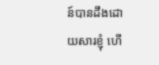ន៍បានដឹងដោយសារខ្ញុំ ហើ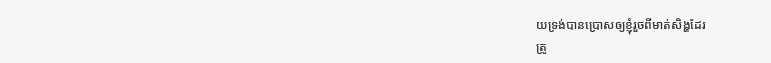យទ្រង់បានប្រោសឲ្យខ្ញុំរួចពីមាត់សិង្ហដែរ
ត្រូ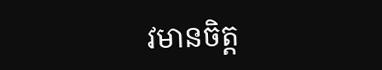វមានចិត្ត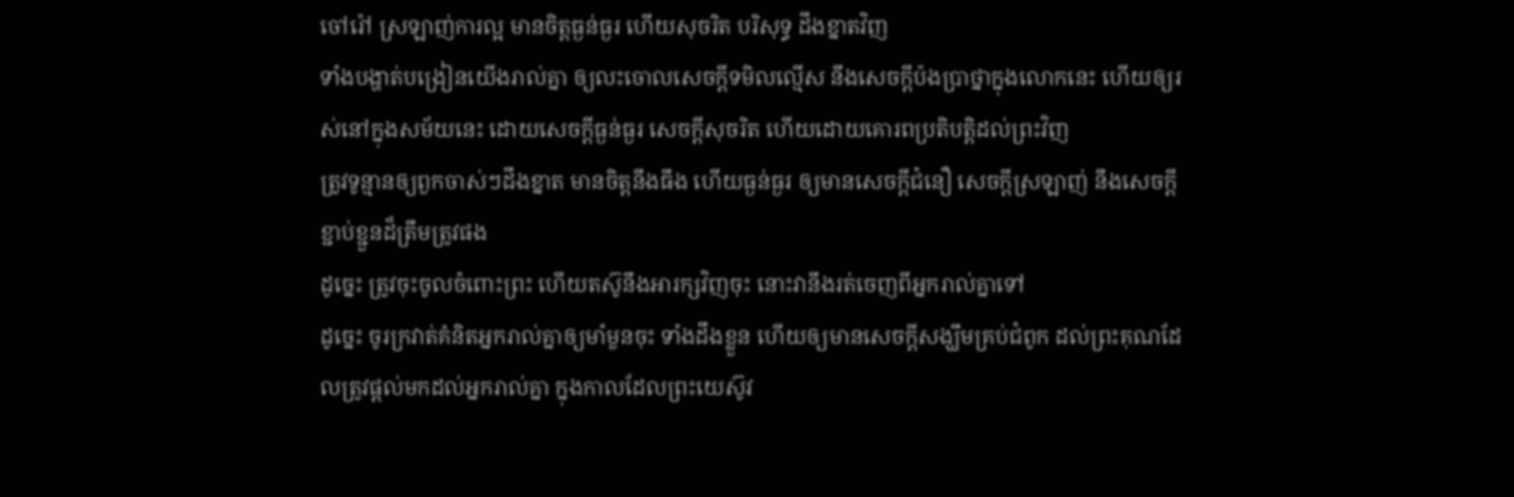ចៅរ៉ៅ ស្រឡាញ់ការល្អ មានចិត្តធ្ងន់ធ្ងរ ហើយសុចរិត បរិសុទ្ធ ដឹងខ្នាតវិញ
ទាំងបង្ហាត់បង្រៀនយើងរាល់គ្នា ឲ្យលះចោលសេចក្ដីទមិលល្មើស នឹងសេចក្ដីប៉ងប្រាថ្នាក្នុងលោកនេះ ហើយឲ្យរស់នៅក្នុងសម័យនេះ ដោយសេចក្ដីធ្ងន់ធ្ងរ សេចក្ដីសុចរិត ហើយដោយគោរពប្រតិបត្តិដល់ព្រះវិញ
ត្រូវទូន្មានឲ្យពួកចាស់ៗដឹងខ្នាត មានចិត្តនឹងធឹង ហើយធ្ងន់ធ្ងរ ឲ្យមានសេចក្ដីជំនឿ សេចក្ដីស្រឡាញ់ នឹងសេចក្ដីខ្ជាប់ខ្ជួនដ៏ត្រឹមត្រូវផង
ដូច្នេះ ត្រូវចុះចូលចំពោះព្រះ ហើយតស៊ូនឹងអារក្សវិញចុះ នោះវានឹងរត់ចេញពីអ្នករាល់គ្នាទៅ
ដូច្នេះ ចូរក្រវាត់គំនិតអ្នករាល់គ្នាឲ្យមាំមួនចុះ ទាំងដឹងខ្លួន ហើយឲ្យមានសេចក្ដីសង្ឃឹមគ្រប់ជំពូក ដល់ព្រះគុណដែលត្រូវផ្តល់មកដល់អ្នករាល់គ្នា ក្នុងកាលដែលព្រះយេស៊ូវ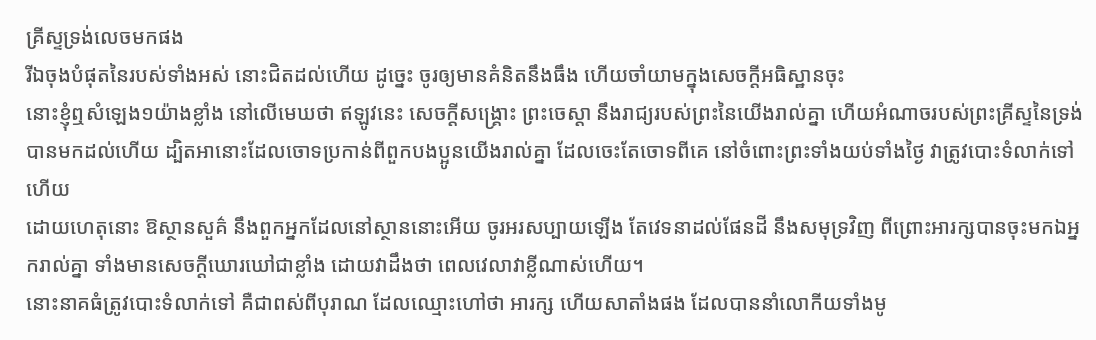គ្រីស្ទទ្រង់លេចមកផង
រីឯចុងបំផុតនៃរបស់ទាំងអស់ នោះជិតដល់ហើយ ដូច្នេះ ចូរឲ្យមានគំនិតនឹងធឹង ហើយចាំយាមក្នុងសេចក្ដីអធិស្ឋានចុះ
នោះខ្ញុំឮសំឡេង១យ៉ាងខ្លាំង នៅលើមេឃថា ឥឡូវនេះ សេចក្ដីសង្គ្រោះ ព្រះចេស្តា នឹងរាជ្យរបស់ព្រះនៃយើងរាល់គ្នា ហើយអំណាចរបស់ព្រះគ្រីស្ទនៃទ្រង់ បានមកដល់ហើយ ដ្បិតអានោះដែលចោទប្រកាន់ពីពួកបងប្អូនយើងរាល់គ្នា ដែលចេះតែចោទពីគេ នៅចំពោះព្រះទាំងយប់ទាំងថ្ងៃ វាត្រូវបោះទំលាក់ទៅហើយ
ដោយហេតុនោះ ឱស្ថានសួគ៌ នឹងពួកអ្នកដែលនៅស្ថាននោះអើយ ចូរអរសប្បាយឡើង តែវេទនាដល់ផែនដី នឹងសមុទ្រវិញ ពីព្រោះអារក្សបានចុះមកឯអ្នករាល់គ្នា ទាំងមានសេចក្ដីឃោរឃៅជាខ្លាំង ដោយវាដឹងថា ពេលវេលាវាខ្លីណាស់ហើយ។
នោះនាគធំត្រូវបោះទំលាក់ទៅ គឺជាពស់ពីបុរាណ ដែលឈ្មោះហៅថា អារក្ស ហើយសាតាំងផង ដែលបាននាំលោកីយទាំងមូ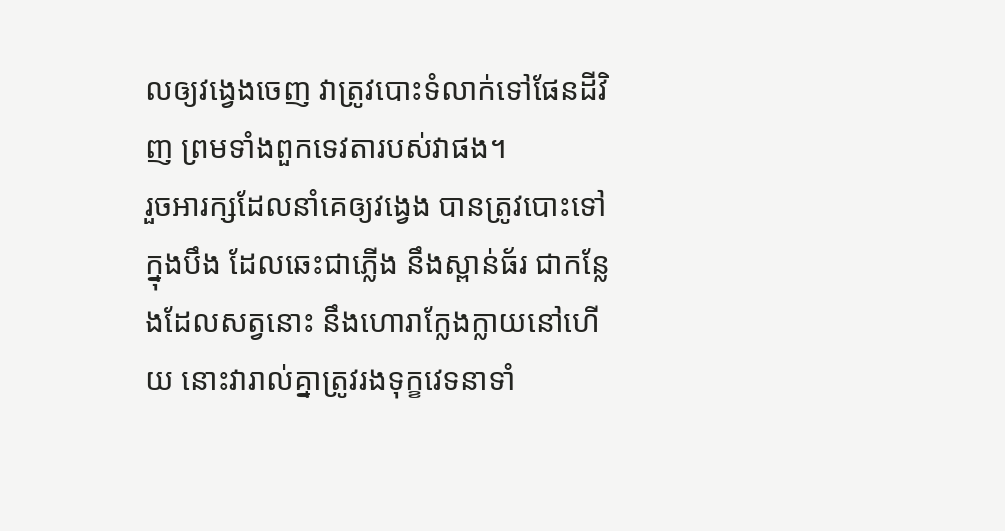លឲ្យវង្វេងចេញ វាត្រូវបោះទំលាក់ទៅផែនដីវិញ ព្រមទាំងពួកទេវតារបស់វាផង។
រួចអារក្សដែលនាំគេឲ្យវង្វេង បានត្រូវបោះទៅក្នុងបឹង ដែលឆេះជាភ្លើង នឹងស្ពាន់ធ័រ ជាកន្លែងដែលសត្វនោះ នឹងហោរាក្លែងក្លាយនៅហើយ នោះវារាល់គ្នាត្រូវរងទុក្ខវេទនាទាំ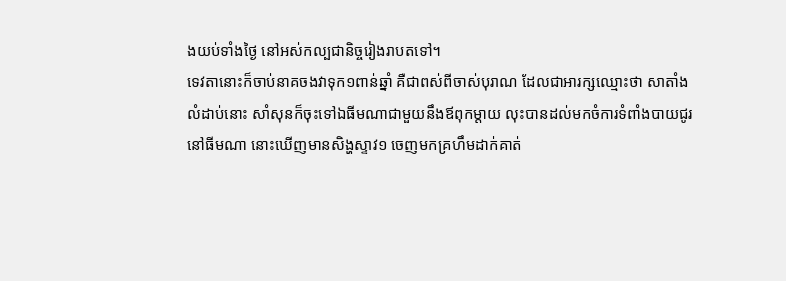ងយប់ទាំងថ្ងៃ នៅអស់កល្បជានិច្ចរៀងរាបតទៅ។
ទេវតានោះក៏ចាប់នាគចងវាទុក១ពាន់ឆ្នាំ គឺជាពស់ពីចាស់បុរាណ ដែលជាអារក្សឈ្មោះថា សាតាំង
លំដាប់នោះ សាំសុនក៏ចុះទៅឯធីមណាជាមួយនឹងឪពុកម្តាយ លុះបានដល់មកចំការទំពាំងបាយជូរ នៅធីមណា នោះឃើញមានសិង្ហស្ទាវ១ ចេញមកគ្រហឹមដាក់គាត់